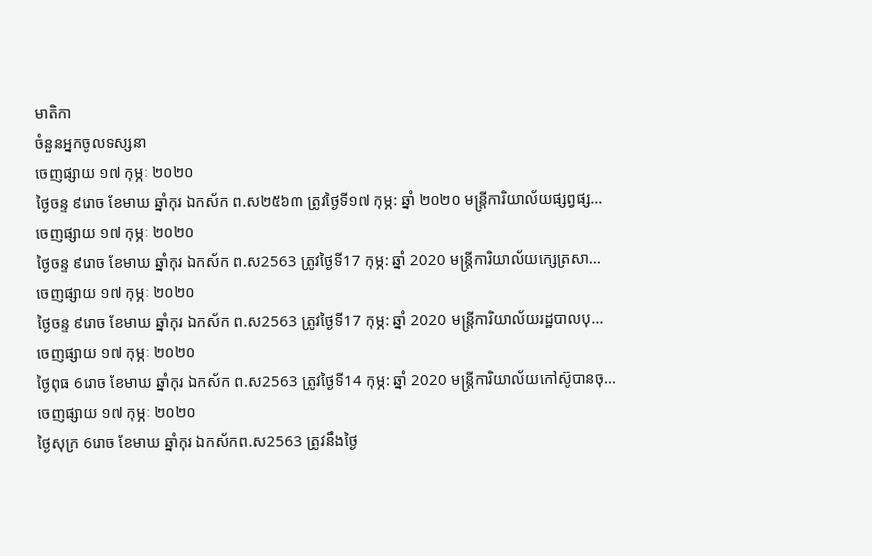មាតិកា
ចំនួនអ្នកចូលទស្សនា
ចេញផ្សាយ ១៧ កុម្ភៈ ២០២០
ថ្ងៃចន្ទ ៩រោច ខែមាឃ ឆ្នាំកុរ ឯកស័ក ព.ស២៥៦៣ ត្រូវថ្ងៃទី១៧ កុម្ភ: ឆ្នាំ ២០២០ មន្ត្រីការិយាល័យផ្សព្វផ្ស...
ចេញផ្សាយ ១៧ កុម្ភៈ ២០២០
ថ្ងៃចន្ទ ៩រោច ខែមាឃ ឆ្នាំកុរ ឯកស័ក ព.ស2563 ត្រូវថ្ងៃទី17 កុម្ភ: ឆ្នាំ 2020 មន្ត្រីការិយាល័យក្សេត្រសា...
ចេញផ្សាយ ១៧ កុម្ភៈ ២០២០
ថ្ងៃចន្ទ ៩រោច ខែមាឃ ឆ្នាំកុរ ឯកស័ក ព.ស2563 ត្រូវថ្ងៃទី17 កុម្ភ: ឆ្នាំ 2020 មន្ត្រីការិយាល័យរដ្ឋបាលបុ...
ចេញផ្សាយ ១៧ កុម្ភៈ ២០២០
ថ្ងៃពុធ 6រោច ខែមាឃ ឆ្នាំកុរ ឯកស័ក ព.ស2563 ត្រូវថ្ងៃទី14 កុម្ភ: ឆ្នាំ 2020 មន្ត្រីការិយាល័យកៅស៊ូបានចុ...
ចេញផ្សាយ ១៧ កុម្ភៈ ២០២០
ថ្ងៃសុក្រ 6រោច ខែមាឃ ឆ្នាំកុរ ឯកស័កព.ស2563 ត្រូវនឹងថ្ងៃ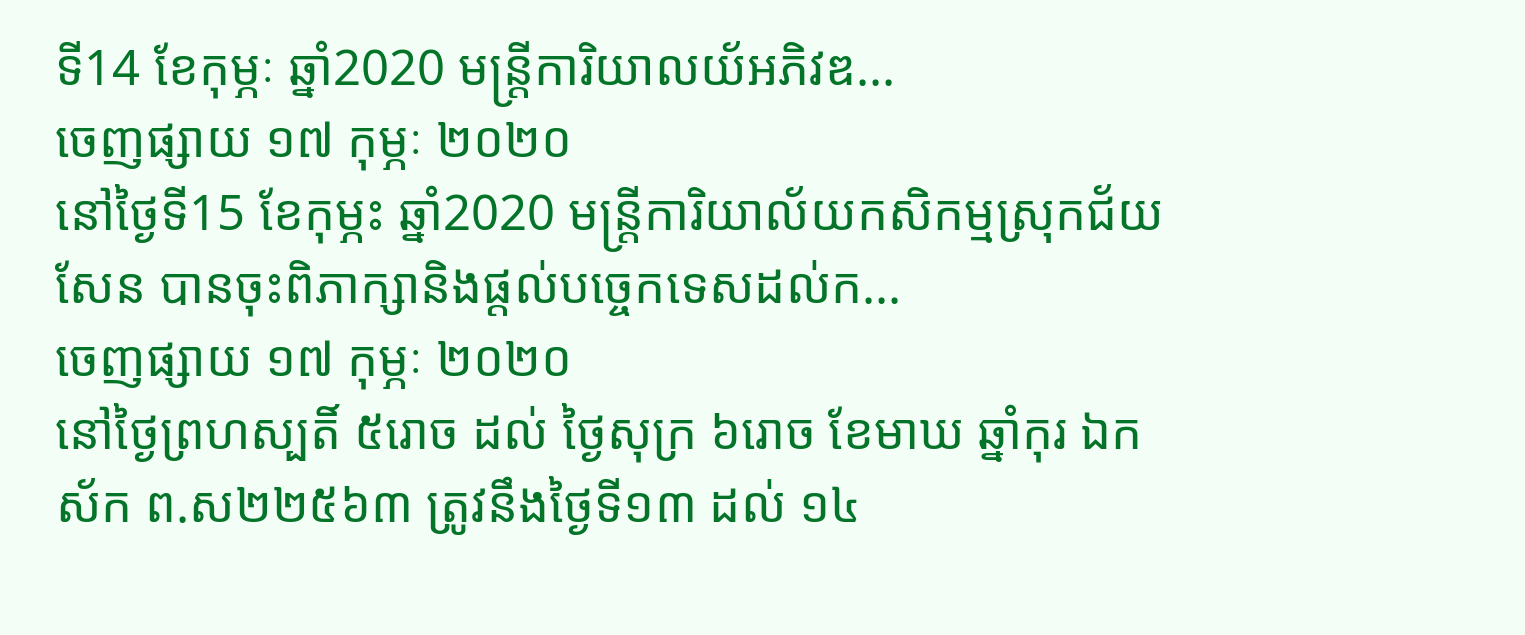ទី14 ខែកុម្ភៈ ឆ្នាំ2020 មន្ត្រីការិយាលយ័អភិវឌ...
ចេញផ្សាយ ១៧ កុម្ភៈ ២០២០
នៅថ្ងៃទី15 ខែកុម្ភះ ឆ្នាំ2020 មន្រ្តីការិយាល័យកសិកម្មស្រុកជ័យសែន បានចុះពិភាក្សានិងផ្តល់បច្ចេកទេសដល់ក...
ចេញផ្សាយ ១៧ កុម្ភៈ ២០២០
នៅថ្ងៃព្រហស្បតិ៍ ៥រោច ដល់ ថ្ងៃសុក្រ ៦រោច ខែមាឃ ឆ្នាំកុរ ឯកស័ក ព.ស២២៥៦៣ ត្រូវនឹងថ្ងៃទី១៣ ដល់ ១៤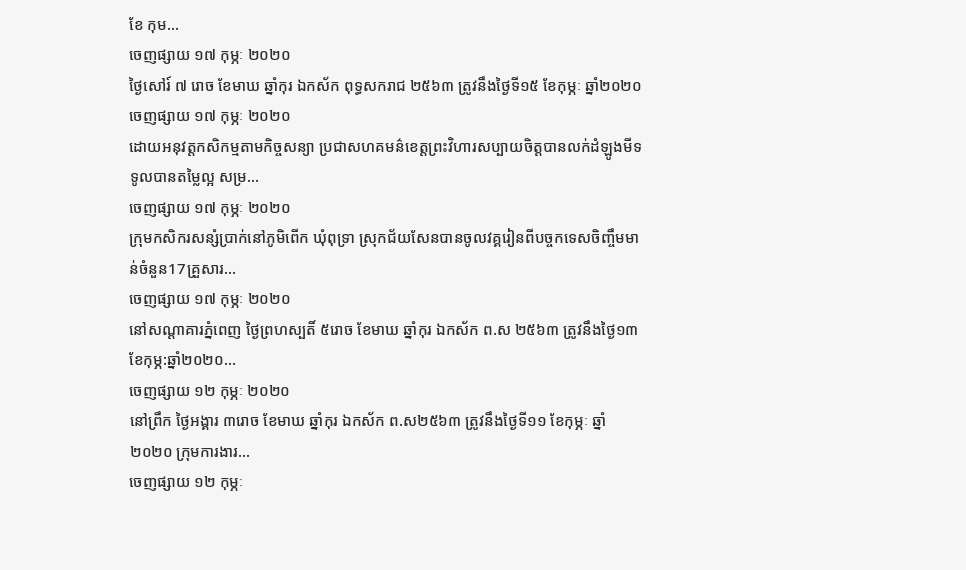ខែ កុម...
ចេញផ្សាយ ១៧ កុម្ភៈ ២០២០
ថ្ងៃសៅរ៍ ៧ រោច ខែមាឃ ឆ្នាំកុរ ឯកស័ក ពុទ្ធសករាជ ២៥៦៣ ត្រូវនឹងថ្ងៃទី១៥ ខែកុម្ភៈ ឆ្នាំ២០២០
ចេញផ្សាយ ១៧ កុម្ភៈ ២០២០
ដោយអនុវត្តកសិកម្មតាមកិច្ចសន្យា ប្រជាសហគមន៌ខេត្តព្រះវិហារសប្បាយចិត្តបានលក់ដំឡូងមីទទូលបានតម្លៃល្អ សម្រ...
ចេញផ្សាយ ១៧ កុម្ភៈ ២០២០
ក្រុមកសិករសន្សំប្រាក់នៅភូមិពើក ឃុំពុទ្រា ស្រុកជ័យសែនបានចូលវគ្គរៀនពីបច្ចកទេសចិញ្ចឹមមាន់ចំនួន17គ្រួសារ...
ចេញផ្សាយ ១៧ កុម្ភៈ ២០២០
នៅសណ្តាគារភ្នំពេញ ថ្ងៃព្រហស្បតិ៍ ៥រោច ខែមាឃ ឆ្នាំកុរ ឯកស័ក ព.ស ២៥៦៣ ត្រូវនឹងថ្ងៃ១៣ ខែកុម្ភ:ឆ្នាំ២០២០...
ចេញផ្សាយ ១២ កុម្ភៈ ២០២០
នៅព្រឹក ថ្ងៃអង្គារ ៣រោច ខែមាឃ ឆ្នាំកុរ ឯកស័ក ព.ស២៥៦៣ ត្រូវនឹងថ្ងៃទី១១ ខែកុម្ភៈ ឆ្នាំ២០២០ ក្រុមការងារ...
ចេញផ្សាយ ១២ កុម្ភៈ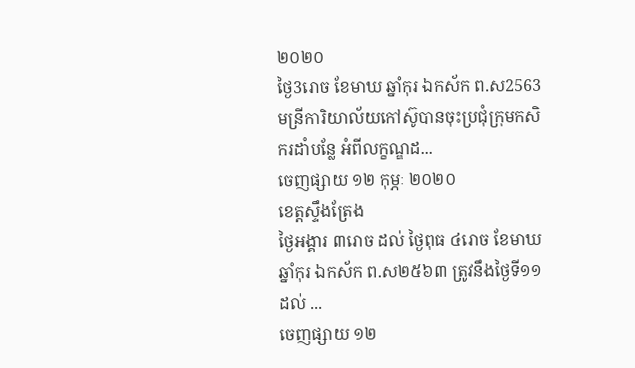២០២០
ថ្ងៃ3រោច ខែមាឃ ឆ្នាំកុរ ឯកស័ក ព.ស2563 មន្រីការិយាល័យកៅស៊ូបានចុះប្រជុំក្រុមកសិករដាំបន្លែ អំពីលក្ខណ្ឌដ...
ចេញផ្សាយ ១២ កុម្ភៈ ២០២០
ខេត្តស្ទឹងត្រែង
ថ្ងៃអង្គារ ៣រោច ដល់ ថ្ងៃពុធ ៤រោច ខែមាឃ ឆ្នាំកុរ ឯកស័ក ព.ស២៥៦៣ ត្រូវនឹងថ្ងៃទី១១ ដល់ ...
ចេញផ្សាយ ១២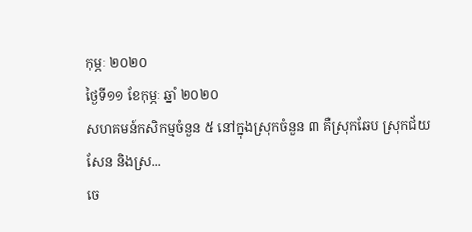កុម្ភៈ ២០២០
ថ្ងៃទី១១ ខែកុម្ភៈ ឆ្នាំ ២០២០
សហគមន៍កសិកម្មចំនួន ៥ នៅក្នុងស្រុកចំនួន ៣ គឺស្រុកឆែប ស្រុកជ័យសែន និងស្រ...
ចេ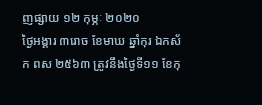ញផ្សាយ ១២ កុម្ភៈ ២០២០
ថ្ងៃអង្គារ ៣រោច ខែមាឃ ឆ្នាំកុរ ឯកស័ក ពស ២៥៦៣ ត្រូវនឹងថ្ងៃទី១១ ខែកុ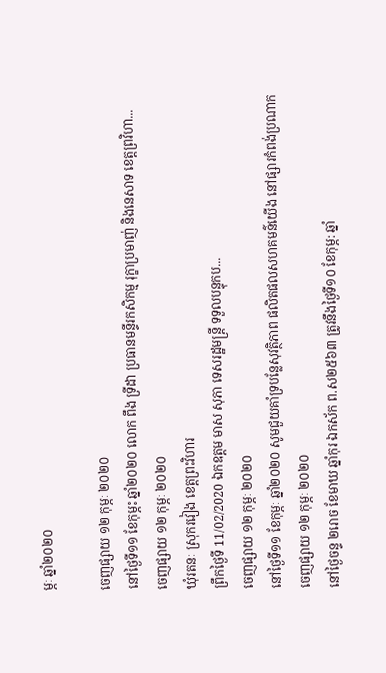ម្ភៈ ឆ្នាំ២០២០

ចេញផ្សាយ ១២ កុម្ភៈ ២០២០
នៅថ្ងៃទី១១ ខែកុម្ភះ ឆ្នាំ២០២០ លោក ពឹង ទ្រីដា ប្រធានមន្ទីរកសិកម្ម រុក្ខាប្រមាញ់ និងនេសាទ ខេត្តព្រវិហា...
ចេញផ្សាយ ១២ កុម្ភៈ ២០២០
ឃុំរតនៈ ស្រុករវៀង ខេត្តព្រះវិហារ
ព្រឹកថ្ងៃទី 11/02/2020 ឯកឧត្តម មាស សុភា ទេសរដ្ឋមន្ត្រី ទទួលបន្ទុកប...
ចេញផ្សាយ ១២ កុម្ភៈ ២០២០
នៅថ្ងៃទី១១ ខែកុម្ភៈ ឆ្នាំ២០២០ សូមជួយគាំទ្របន្លែសុវត្ថិភាព ផលិតផលសហគមន៌យើង នៅផ្សារកំពង់ប្រណាក
ចេញផ្សាយ ១២ កុម្ភៈ ២០២០
នៅថ្ងៃចន្ទ ២រោច ខែមាឃ ឆ្នាំកុរ ឯកស័ក ព.ស២៥៦៣ ត្រូវនឹងថ្ងៃទី១០ ខែកុម្ភ: ឆ្នាំ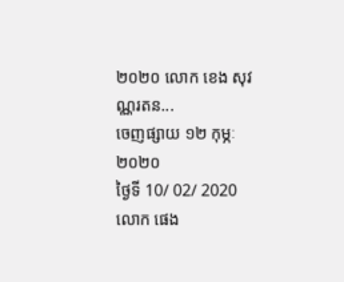២០២០ លោក ខេង សុវណ្ណរតន...
ចេញផ្សាយ ១២ កុម្ភៈ ២០២០
ថ្ងៃទី 10/ 02/ 2020 លោក ផេង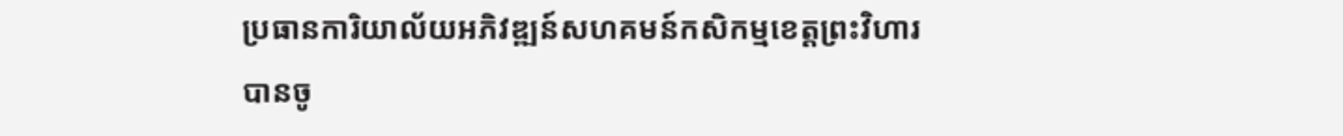ប្រធានការិយាល័យអភិវឌ្ឍន៍សហគមន៍កសិកម្មខេត្តព្រះវិហារ បានចូ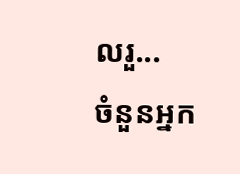លរួ...
ចំនួនអ្នក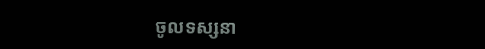ចូលទស្សនា